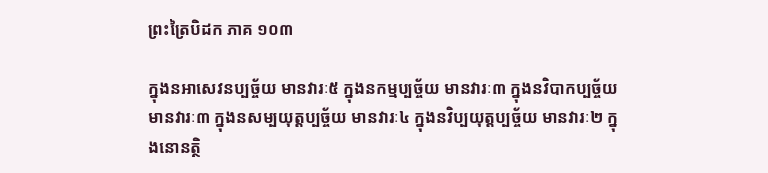ព្រះត្រៃបិដក ភាគ ១០៣

ក្នុងនអាសេវនប្បច្ច័យ មានវារៈ៥ ក្នុងនកម្មប្បច្ច័យ មានវារៈ៣ ក្នុងនវិបាកប្បច្ច័យ មានវារៈ៣ ក្នុងនសម្បយុត្តប្បច្ច័យ មានវារៈ៤ ក្នុងនវិប្បយុត្តប្បច្ច័យ មានវារៈ២ ក្នុងនោនត្ថិ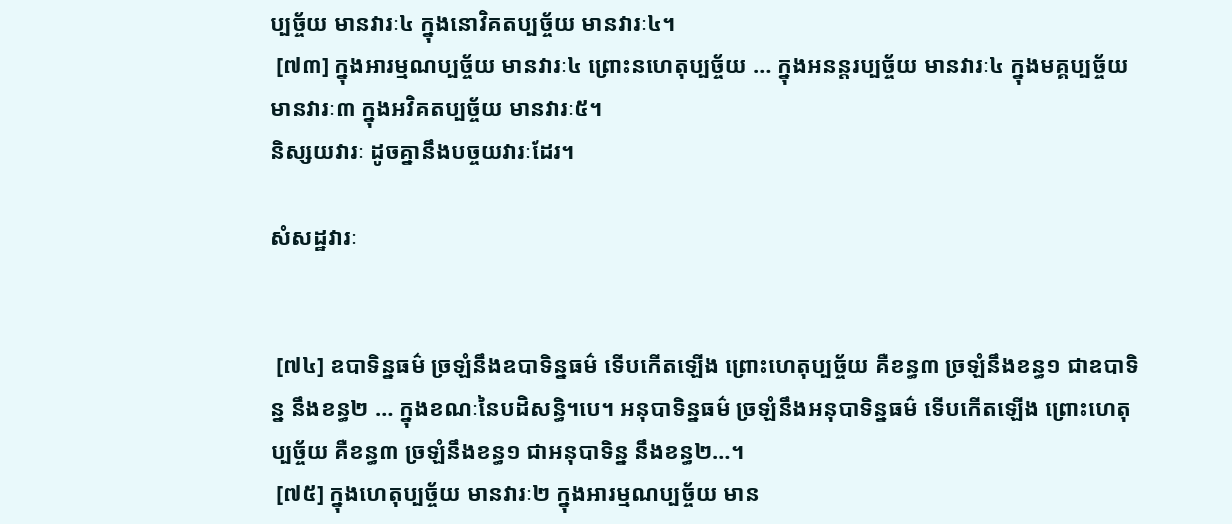ប្បច្ច័យ មានវារៈ៤ ក្នុងនោវិគតប្បច្ច័យ មានវារៈ៤។
 [៧៣] ក្នុងអារម្មណប្បច្ច័យ មានវារៈ៤ ព្រោះនហេតុប្បច្ច័យ … ក្នុងអនន្តរប្បច្ច័យ មានវារៈ៤ ក្នុងមគ្គប្បច្ច័យ មានវារៈ៣ ក្នុងអវិគតប្បច្ច័យ មានវារៈ៥។
និស្សយវារៈ ដូចគ្នានឹងបច្ចយវារៈដែរ។

សំសដ្ឋវារៈ


 [៧៤] ឧបាទិន្នធម៌ ច្រឡំនឹងឧបាទិន្នធម៌ ទើបកើតឡើង ព្រោះហេតុប្បច្ច័យ គឺខន្ធ៣ ច្រឡំនឹងខន្ធ១ ជាឧបាទិន្ន នឹងខន្ធ២ … ក្នុងខណៈនៃបដិសន្ធិ។បេ។ អនុបាទិន្នធម៌ ច្រឡំនឹងអនុបាទិន្នធម៌ ទើបកើតឡើង ព្រោះហេតុប្បច្ច័យ គឺខន្ធ៣ ច្រឡំនឹងខន្ធ១ ជាអនុបាទិន្ន នឹងខន្ធ២…។
 [៧៥] ក្នុងហេតុប្បច្ច័យ មានវារៈ២ ក្នុងអារម្មណប្បច្ច័យ មាន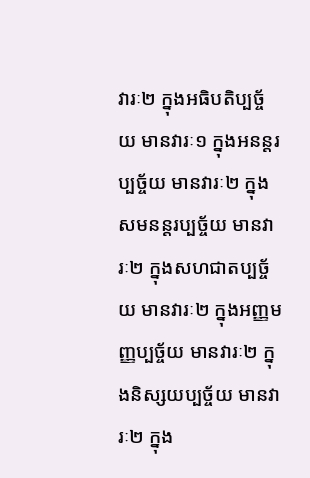វារៈ២ ក្នុងអធិបតិប្បច្ច័យ មានវារៈ១ ក្នុងអនន្តរប្បច្ច័យ មានវារៈ២ ក្នុងសមនន្តរប្បច្ច័យ មានវារៈ២ ក្នុងសហជាតប្បច្ច័យ មានវារៈ២ ក្នុងអញ្ញមញ្ញប្បច្ច័យ មានវារៈ២ ក្នុងនិស្សយប្បច្ច័យ មានវារៈ២ ក្នុង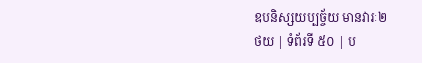ឧបនិស្សយប្បច្ច័យ មានវារៈ២
ថយ | ទំព័រទី ៥០ | ប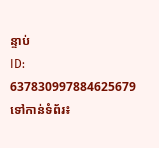ន្ទាប់
ID: 637830997884625679
ទៅកាន់ទំព័រ៖